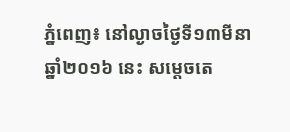ភ្នំពេញ៖ នៅល្ងាចថ្ងៃទី១៣មីនា ឆ្នាំ២០១៦ នេះ សម្តេចតេ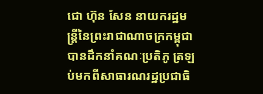ជោ ហ៊ុន សែន នាយករដ្ឋមន្ត្រីនៃព្រះរាជាណាចក្រកម្ពុជាបានដឹកនាំគណៈប្រតិភូ ត្រឡប់មកពីសាធារណរដ្ឋប្រជាធិ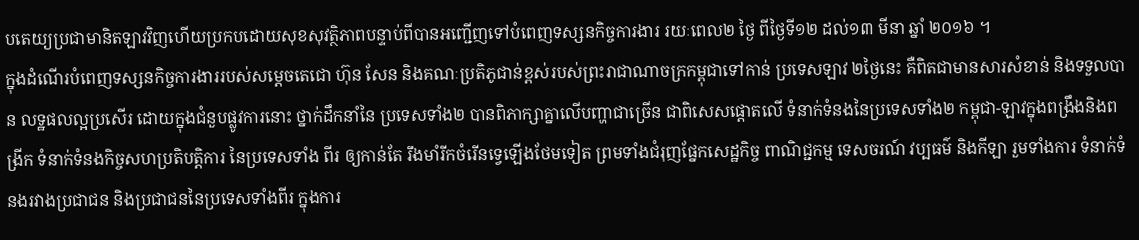បតេយ្យប្រជាមានិតឡាវវិញហើយប្រកបដោយសុខសុវត្ថិភាពបន្ទាប់ពីបានអញ្ជើញទៅបំពេញទស្សនកិច្ចការងារ រយៈពេល២ ថ្ងៃ ពីថ្ងៃទី១២ ដល់១៣ មីនា ឆ្នាំ ២០១៦ ។
ក្នុងដំណើរបំពេញទស្សនកិច្ចការងាររបស់សម្តេចតេជោ ហ៊ុន សែន និងគណៈប្រតិភូជាន់ខ្ពស់របស់ព្រះរាជាណាចក្រកម្ពុជាទៅកាន់ ប្រទេសឡាវ ២ថ្ងៃនេះ គឺពិតជាមានសារសំខាន់ និងទទួលបាន លទ្ឋផលល្អប្រសើរ ដោយក្នុងជំនួបផ្លូវការនោះ ថ្នាក់ដឹកនាំនៃ ប្រទេសទាំង២ បានពិភាក្សាគ្នាលើបញ្ហាជាច្រើន ជាពិសេសផ្តោតលើ ទំនាក់ទំនងនៃប្រទេសទាំង២ កម្ពុជា-ឡាវក្នុងពង្រឹងនិងពង្រីក ទំនាក់ទំនងកិច្ចសហប្រតិបត្តិការ នៃប្រទេសទាំង ពីរ ឲ្យកាន់តែ រឹងមាំរីកចំរើនទ្វេឡើងថែមទៀត ព្រមទាំងជំរុញផ្នែកសេដ្ឋកិច្ច ពាណិជ្ជកម្ម ទេសចរណ៍ វប្បធម៌ និងកីឡា រួមទាំងការ ទំនាក់ទំនងរវាងប្រជាជន និងប្រជាជននៃប្រទេសទាំងពីរ ក្នុងការ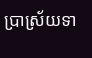ប្រាស្រ័យទា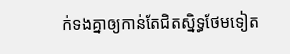ក់ទងគ្នាឲ្យកាន់តែជិតស្និទ្ធថែមទៀត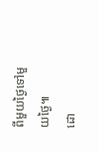ពីមួយថ្ងៃទៅមួយថ្ងៃ៕
ដោ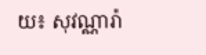យ៖ សុវណ្ណារ៉ា